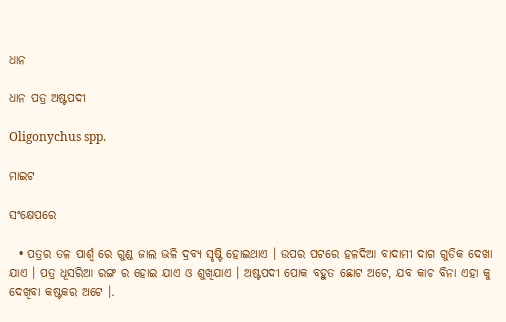ଧାନ

ଧାନ ପତ୍ର ଅଷ୍ଟପଦୀ

Oligonychus spp.

ମାଇଟ

ସଂକ୍ଷେପରେ

  • ପତ୍ରର ତଳ ପାର୍ଶ୍ୱ ରେ ଗୁଣ୍ଡ ଜାଲ ଭଳି ଦ୍ରବ୍ୟ ସୃଷ୍ଟି ହୋଇଥାଏ । ଉପର ପଟରେ ହଳଦିଆ ବାଦାମୀ ଦାଗ ଗୁଡିକ ଦେଖା ଯାଏ । ପତ୍ର ଧୂସରିଆ ରଙ୍ଗ ର ହୋଇ ଯାଏ ଓ ଶୁଖିଯାଏ । ଅଷ୍ଟପଦୀ ପୋକ ବହୁତ ଛୋଟ ଅଟେ, ଯବ କାଚ ବିନା ଏହା କୁ ଦେଖିବା କଷ୍ଟକର ଅଟେ ।.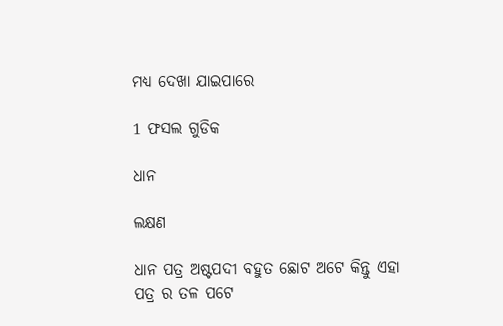ମଧ୍ୟ ଦେଖା ଯାଇପାରେ

1 ଫସଲ ଗୁଡିକ

ଧାନ

ଲକ୍ଷଣ

ଧାନ ପତ୍ର ଅଷ୍ଟପଦୀ ବହୁତ ଛୋଟ ଅଟେ କିନ୍ତୁ ଏହା ପତ୍ର ର ତଳ ପଟେ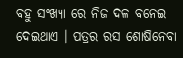ବହୁ ସଂଖ୍ୟା ରେ ନିଜ ଦଳ ବନେଇ ଦେଇଥାଏ । ପତ୍ରର ରସ ଶୋଷିନେବା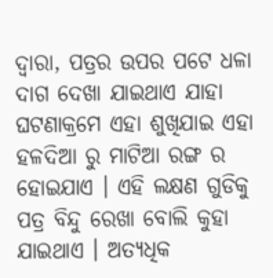ଦ୍ୱାରା, ପତ୍ରର ଉପର ପଟେ ଧଳା ଦାଗ ଦେଖା ଯାଇଥାଏ ଯାହା ଘଟଣାକ୍ରମେ ଏହା ଶୁଖିଯାଇ ଏହା ହଳଦିଆ ରୁ ମାଟିଆ ରଙ୍ଗ ର ହୋଇଯାଏ । ଏହି ଲକ୍ଷଣ ଗୁଡିକୁ ପତ୍ର ବିନ୍ଦୁ ରେଖା ବୋଲି କୁହା ଯାଇଥାଏ । ଅତ୍ୟଧିକ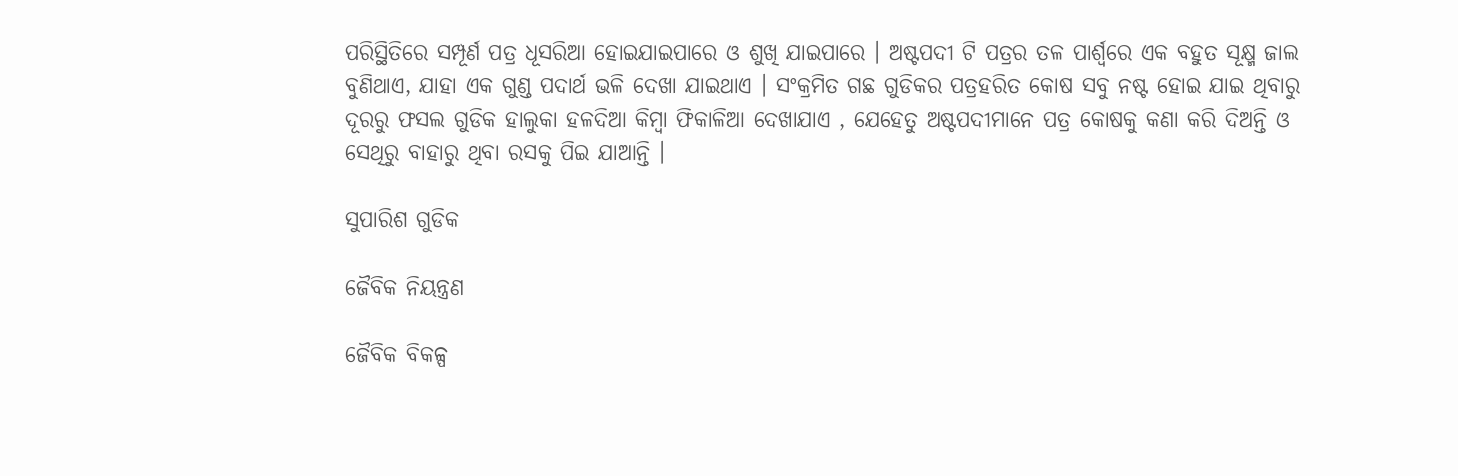ପରିସ୍ଥିତିରେ ସମ୍ପୂର୍ଣ ପତ୍ର ଧୂସରିଆ ହୋଇଯାଇପାରେ ଓ ଶୁଖି ଯାଇପାରେ । ଅଷ୍ଟପଦୀ ଟି ପତ୍ରର ତଳ ପାର୍ଶ୍ୱରେ ଏକ ବହୁତ ସୂକ୍ଷ୍ମ ଜାଲ ବୁଣିଥାଏ, ଯାହା ଏକ ଗୁଣ୍ଡ ପଦାର୍ଥ ଭଳି ଦେଖା ଯାଇଥାଏ । ସଂକ୍ରମିତ ଗଛ ଗୁଡିକର ପତ୍ରହରିତ କୋଷ ସବୁ ନଷ୍ଟ ହୋଇ ଯାଇ ଥିବାରୁ ଦୂରରୁ ଫସଲ ଗୁଡିକ ହାଲୁକା ହଳଦିଆ କିମ୍ବା ଫିକାଳିଆ ଦେଖାଯାଏ , ଯେହେତୁ ଅଷ୍ଟପଦୀମାନେ ପତ୍ର କୋଷକୁ କଣା କରି ଦିଅନ୍ତି ଓ ସେଥିରୁ ବାହାରୁ ଥିବା ରସକୁ ପିଇ ଯାଆନ୍ତି ।

ସୁପାରିଶ ଗୁଡିକ

ଜୈବିକ ନିୟନ୍ତ୍ରଣ

ଜୈବିକ ବିକଳ୍ପ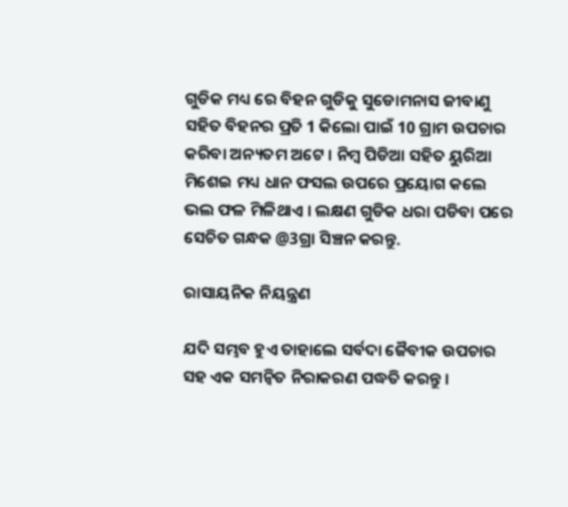ଗୁଡିକ ମଧ୍ୟ ରେ ବିହନ ଗୁଡିକୁ ସୁଡୋମନାସ ଜୀବାଣୁ ସହିତ ବିହନର ପ୍ରତି 1 କିଲୋ ପାଇଁ 10 ଗ୍ରାମ ଉପଚାର କରିବା ଅନ୍ୟତମ ଅଟେ । ନିମ୍ବ ପିଡିଆ ସହିତ ୟୁରିଆ ମିଶେଇ ମଧ୍ୟ ଧାନ ଫସଲ ଉପରେ ପ୍ରୟୋଗ କଲେ ଭଲ ଫଳ ମିଳିଥାଏ । ଲକ୍ଷଣ ଗୁଡିକ ଧରା ପଡିବା ପରେ ସେଚିତ ଗନ୍ଧକ @3ଗ୍ରା ସିଞ୍ଚନ କରନ୍ତୁ.

ରାସାୟନିକ ନିୟନ୍ତ୍ରଣ

ଯଦି ସମ୍ଭବ ହୁଏ ତାହାଲେ ସର୍ବଦା ଜୈବୀକ ଉପଚାର ସହ ଏକ ସମନ୍ଵିତ ନିରାକରଣ ପଦ୍ଧତି କରନ୍ତୁ ।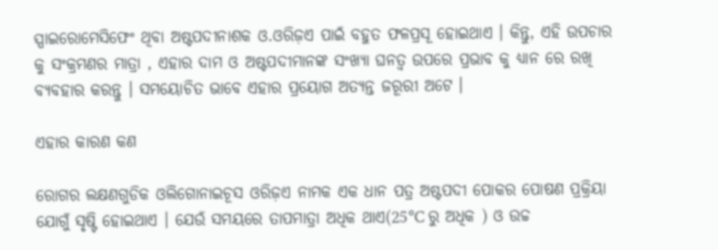ସ୍ପାଇରୋମେସିଫେଂ ଥିବା ଅଷ୍ଟପଦୀନାଶକ ଓ.ଓରିଜ଼ଏ ପାଇଁ ବହୁତ ଫଳପ୍ରସୂ ହୋଇଥାଏ । କିନ୍ତୁ, ଏହି ଉପଚାର କୁ ସଂକ୍ରମଣର ମାତ୍ରା , ଏହାର ଦାମ ଓ ଅଷ୍ଟପଦୀମାନଙ୍କ ସଂଖ୍ୟା ଘନତ୍ଵ ଉପରେ ପ୍ରଭାବ କୁ ଧ୍ୟାନ ରେ ରଖି ବ୍ୟବହାର କରନ୍ତୁ । ସମୟୋଚିତ ଭାବେ ଏହାର ପ୍ରୟୋଗ ଅତ୍ୟନ୍ତ ଜରୂରୀ ଅଟେ ।

ଏହାର କାରଣ କଣ

ରୋଗର ଲକ୍ଷଣଗୁଡିକ ଓଲିଗୋନାଇଚୂସ ଓରିଜ଼ଏ ନାମକ ଏକ ଧାନ ପତ୍ର ଅଷ୍ଟପଦୀ ପୋକର ପୋଷଣ ପ୍ରକ୍ରିୟା ଯୋଗୁଁ ସୃଷ୍ଟି ହୋଇଥାଏ । ଯେଉଁ ସମୟରେ ତାପମାତ୍ରା ଅଧିକ ଥାଏ(25°C ରୁ ଅଧିକ ) ଓ ଉଚ୍ଚ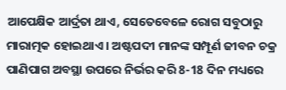ଆପେକ୍ଷିକ ଆର୍ଦ୍ରତା ଥାଏ, ସେତେବେଳେ ରୋଗ ସବୁଠାରୁ ମାରାତ୍ମକ ହୋଇଥାଏ । ଅଷ୍ଟପଦୀ ମାନଙ୍କ ସମ୍ପୂର୍ଣ ଜୀବନ ଚକ୍ର ପାଣିପାଗ ଅବସ୍ଥା ଉପରେ ନିର୍ଭର କରି 8-18 ଦିନ ମଧ୍ୟରେ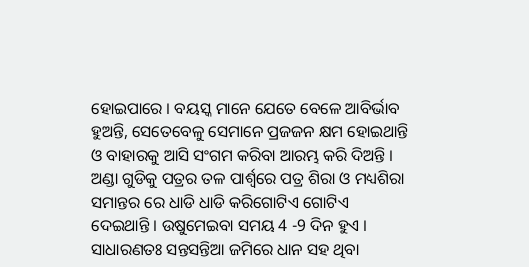ହୋଇପାରେ । ବୟସ୍କ ମାନେ ଯେତେ ବେଳେ ଆବିର୍ଭାବ ହୁଅନ୍ତି, ସେତେବେଳୁ ସେମାନେ ପ୍ରଜଜନ କ୍ଷମ ହୋଇଥାନ୍ତି ଓ ବାହାରକୁ ଆସି ସଂଗମ କରିବା ଆରମ୍ଭ କରି ଦିଅନ୍ତି । ଅଣ୍ଡା ଗୁଡିକୁ ପତ୍ରର ତଳ ପାର୍ଶ୍ୱରେ ପତ୍ର ଶିରା ଓ ମଧ୍ୟଶିରା ସମାନ୍ତର ରେ ଧାଡି ଧାଡି କରିଗୋଟିଏ ଗୋଟିଏ ଦେଇଥାନ୍ତି । ଉଷୁମେଇବା ସମୟ 4 -9 ଦିନ ହୁଏ । ସାଧାରଣତଃ ସନ୍ତସନ୍ତିଆ ଜମିରେ ଧାନ ସହ ଥିବା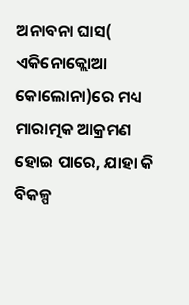ଅନାବନା ଘାସ( ଏକିନୋକ୍ଲୋଆ କୋଲୋନା)ରେ ମଧ୍ୟ ମାରାତ୍ମକ ଆକ୍ରମଣ ହୋଇ ପାରେ, ଯାହା କି ବିକଳ୍ପ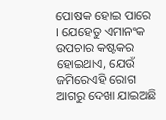ପୋଷକ ହୋଇ ପାରେ । ଯେହେତୁ ଏମାନଂକ ଉପଚାର କଷ୍ଟକର ହୋଇଥାଏ, ଯେଉଁ ଜମିରେଏହି ରୋଗ ଆଗରୁ ଦେଖା ଯାଇଅଛି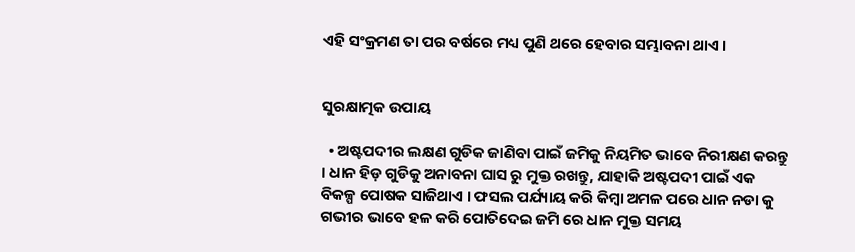ଏହି ସଂକ୍ରମଣ ତା ପର ବର୍ଷରେ ମଧ୍ୟ ପୁଣି ଥରେ ହେବାର ସମ୍ଭାବନା ଥାଏ ।


ସୁରକ୍ଷାତ୍ମକ ଉପାୟ

  • ଅଷ୍ଟପଦୀର ଲକ୍ଷଣ ଗୁଡିକ ଜାଣିବା ପାଇଁ ଜମିକୁ ନିୟମିତ ଭାବେ ନିରୀକ୍ଷଣ କରନ୍ତୁ । ଧାନ ହିଡ଼ ଗୁଡିକୁ ଅନାବନା ଘାସ ରୁ ମୁକ୍ତ ରଖନ୍ତୁ, ଯାହାକି ଅଷ୍ଟପଦୀ ପାଇଁ ଏକ ବିକଳ୍ପ ପୋଷକ ସାଜିଥାଏ । ଫସଲ ପର୍ଯ୍ୟାୟ କରି କିମ୍ବା ଅମଳ ପରେ ଧାନ ନଡା କୁ ଗଭୀର ଭାବେ ହଳ କରି ପୋତିଦେଇ ଜମି ରେ ଧାନ ମୁକ୍ତ ସମୟ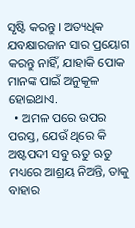ସୃଷ୍ଟି କରନ୍ତୁ । ଅତ୍ୟଧିକ ଯବକ୍ଷାରଜାନ ସାର ପ୍ରୟୋଗ କରନ୍ତୁ ନାହିଁ, ଯାହାକି ପୋକ ମାନଙ୍କ ପାଇଁ ଅନୁକୂଳ ହୋଇଥାଏ.
  • ଅମଳ ପରେ ଉପର ପରସ୍ତ, ଯେଉଁ ଥିରେ କି ଅଷ୍ଟପଦୀ ସବୁ ଋତୁ ଋତୁ ମଧ୍ୟରେ ଆଶ୍ରୟ ନିଅନ୍ତି, ତାକୁ ବାହାର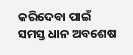କରିଦେବା ପାଇଁ ସମସ୍ତ ଧାନ ଅବଶେଷ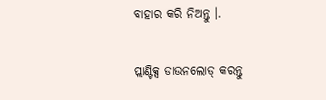ବାହାର କରି ନିଅନ୍ତୁ ।.

ପ୍ଲାଣ୍ଟିକ୍ସ ଡାଉନଲୋଡ୍ କରନ୍ତୁ